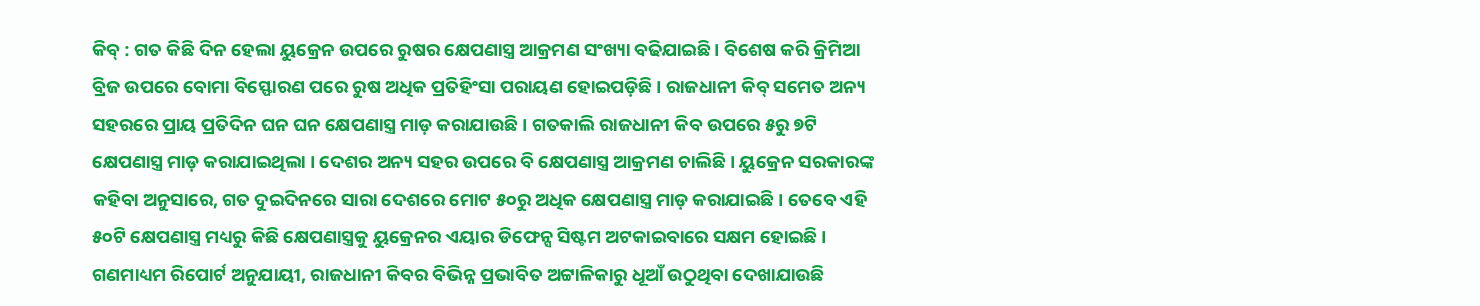କିବ୍ : ଗତ କିଛି ଦିନ ହେଲା ୟୁକ୍ରେନ ଉପରେ ରୁଷର କ୍ଷେପଣାସ୍ତ୍ର ଆକ୍ରମଣ ସଂଖ୍ୟା ବଢିଯାଇଛି । ବିଶେଷ କରି କ୍ରିମିଆ ବ୍ରିଜ ଉପରେ ବୋମା ବିସ୍ଫୋରଣ ପରେ ରୁଷ ଅଧିକ ପ୍ରତିହିଂସା ପରାୟଣ ହୋଇପଡ଼ିଛି । ରାଜଧାନୀ କିବ୍ ସମେତ ଅନ୍ୟ ସହରରେ ପ୍ରାୟ ପ୍ରତିଦିନ ଘନ ଘନ କ୍ଷେପଣାସ୍ତ୍ର ମାଡ଼ କରାଯାଉଛି । ଗତକାଲି ରାଜଧାନୀ କିବ ଉପରେ ୫ରୁ ୭ଟି କ୍ଷେପଣାସ୍ତ୍ର ମାଡ଼ କରାଯାଇଥିଲା । ଦେଶର ଅନ୍ୟ ସହର ଉପରେ ବି କ୍ଷେପଣାସ୍ତ୍ର ଆକ୍ରମଣ ଚାଲିଛି । ୟୁକ୍ରେନ ସରକାରଙ୍କ କହିବା ଅନୁସାରେ, ଗତ ଦୁଇଦିନରେ ସାରା ଦେଶରେ ମୋଟ ୫୦ରୁ ଅଧିକ କ୍ଷେପଣାସ୍ତ୍ର ମାଡ଼ କରାଯାଇଛି । ତେବେ ଏହି ୫୦ଟି କ୍ଷେପଣାସ୍ତ୍ର ମଧ୍ୟରୁ କିଛି କ୍ଷେପଣାସ୍ତ୍ରକୁ ୟୁକ୍ରେନର ଏୟାର ଡିଫେନ୍ସ ସିଷ୍ଟମ ଅଟକାଇବାରେ ସକ୍ଷମ ହୋଇଛି । ଗଣମାଧ୍ୟମ ରିପୋର୍ଟ ଅନୁଯାୟୀ, ରାଜଧାନୀ କିବର ବିଭିନ୍ନ ପ୍ରଭାବିତ ଅଟ୍ଟାଳିକାରୁ ଧୂଆଁ ଉଠୁଥିବା ଦେଖାଯାଉଛି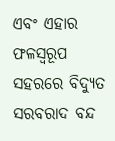ଏବଂ ଏହାର ଫଳସ୍ୱରୂପ ସହରରେ ବିଦ୍ୟୁତ ସରବରାଦ ବନ୍ଦ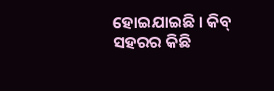ହୋଇଯାଇଛି । କିବ୍ ସହରର କିଛି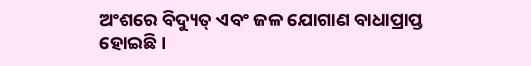ଅଂଶରେ ବିଦ୍ୟୁତ୍ ଏବଂ ଜଳ ଯୋଗାଣ ବାଧାପ୍ରାପ୍ତ ହୋଇଛି ।